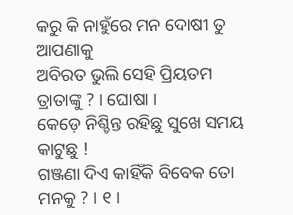କରୁ କି ନାହୁଁରେ ମନ ଦୋଷୀ ତୁ ଆପଣାକୁ
ଅବିରତ ଭୁଲି ସେହି ପ୍ରିୟତମ ତ୍ରାତାଙ୍କୁ ? । ଘୋଷା ।
କେଡ଼େ ନିଶ୍ଚିନ୍ତ ରହିଛୁ ସୁଖେ ସମୟ କାଟୁଛୁ !
ଗଞ୍ଜଣା ଦିଏ କାହିଁକି ବିବେକ ତୋ ମନକୁ ? । ୧ ।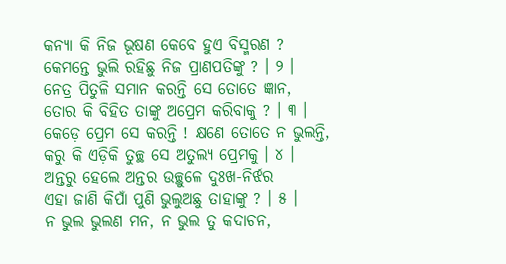କନ୍ୟା କି ନିଜ ଭୂଷଣ କେବେ ହୁଏ ବିସ୍ମରଣ ?
କେମନ୍ତେ ଭୁଲି ରହିଛୁ ନିଜ ପ୍ରାଣପତିଙ୍କୁ ? । ୨ ।
ନେତ୍ର ପିତୁଳି ସମାନ କରନ୍ତି ସେ ତୋତେ ଜ୍ଞାନ,
ତୋର କି ବିହିତ ତାଙ୍କୁ ଅପ୍ରେମ କରିବାକୁ ? । ୩ ।
କେଡ଼େ ପ୍ରେମ ସେ କରନ୍ତି ! କ୍ଷଣେ ତୋତେ ନ ଭୁଲନ୍ତି,
କରୁ କି ଏଡ଼ିକି ତୁଚ୍ଛ ସେ ଅତୁଲ୍ୟ ପ୍ରେମକୁ । ୪ ।
ଅନ୍ତରୁ ହେଲେ ଅନ୍ତର ଉଚ୍ଛୁଳେ ଦୁଃଖ-ନିର୍ଝର
ଏହା ଜାଣି କିପାଁ ପୁଣି ଭୁଲୁଅଛୁ ତାହାଙ୍କୁ ? । ୫ ।
ନ ଭୁଲ ଭୁଲଣ ମନ, ନ ଭୁଲ ତୁ କଦାଚନ,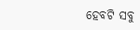ହେବଟି ସବୁ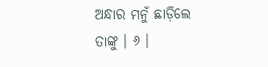ଅନ୍ଧାର ମନୁଁ ଛାଡ଼ିଲେ ତାଙ୍କୁ । ୬ ।